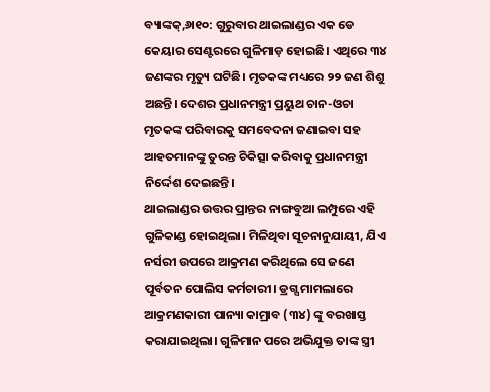ବ୍ୟାଙ୍କକ୍,୬ା୧୦: ଗୁରୁବାର ଥାଇଲାଣ୍ଡର ଏକ ଡେ କେୟାର ସେଣ୍ଟରରେ ଗୁଳିମାଡ଼ ହୋଇଛି। ଏଥିରେ ୩୪ ଜଣଙ୍କର ମୃତ୍ୟୁ ଘଟିଛି। ମୃତକଙ୍କ ମଧ୍ୟରେ ୨୨ ଜଣ ଶିଶୁ ଅଛନ୍ତି। ଦେଶର ପ୍ରଧାନମନ୍ତ୍ରୀ ପ୍ରୟୁଥ ଚାନ-ଓଚା ମୃତକଙ୍କ ପରିବାରକୁ ସମବେଦନା ଜଣାଇବା ସହ ଆହତମାନଙ୍କୁ ତୁରନ୍ତ ଚିକିତ୍ସା କରିବାକୁ ପ୍ରଧାନମନ୍ତ୍ରୀ ନିର୍ଦ୍ଦେଶ ଦେଇଛନ୍ତି।
ଥାଇଲାଣ୍ଡର ଉତ୍ତର ପ୍ରାନ୍ତର ନାଙ୍ଗବୁଆ ଲମ୍ପୁରେ ଏହି ଗୁଳିକାଣ୍ଡ ହୋଇଥିଲା। ମିଳିଥିବା ସୂଚନାନୁଯାୟୀ, ଯିଏ ନର୍ସରୀ ଉପରେ ଆକ୍ରମଣ କରିଥିଲେ ସେ ଜଣେ ପୂର୍ବତନ ପୋଲିସ କର୍ମଚାରୀ। ଡ୍ରଗ୍ସ ମାମଲାରେ ଆକ୍ରମଣକାରୀ ପାନ୍ୟା କାମ୍ରାବ (୩୪) ଙ୍କୁ ବରଖାସ୍ତ କରାଯାଇଥିଲା। ଗୁଳିମାନ ପରେ ଅଭିଯୁକ୍ତ ତାଙ୍କ ସ୍ତ୍ରୀ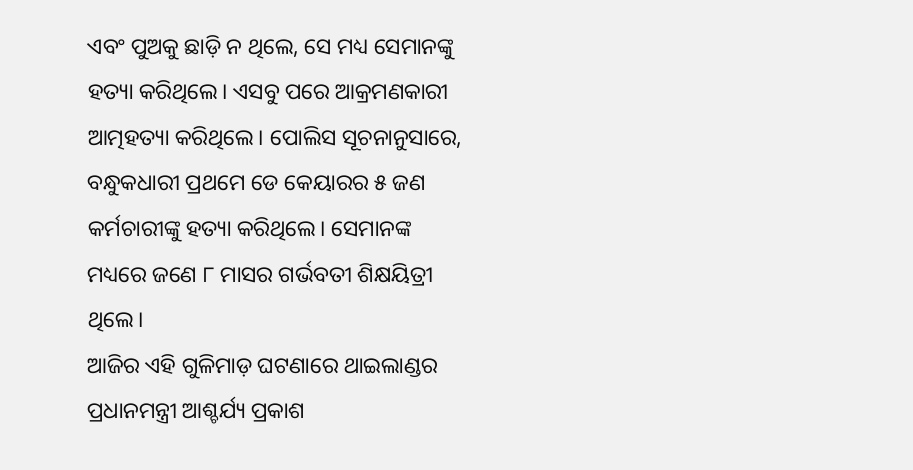ଏବଂ ପୁଅକୁ ଛାଡ଼ି ନ ଥିଲେ, ସେ ମଧ୍ୟ ସେମାନଙ୍କୁ ହତ୍ୟା କରିଥିଲେ। ଏସବୁ ପରେ ଆକ୍ରମଣକାରୀ ଆତ୍ମହତ୍ୟା କରିଥିଲେ। ପୋଲିସ ସୂଚନାନୁସାରେ, ବନ୍ଧୁକଧାରୀ ପ୍ରଥମେ ଡେ କେୟାରର ୫ ଜଣ କର୍ମଚାରୀଙ୍କୁ ହତ୍ୟା କରିଥିଲେ। ସେମାନଙ୍କ ମଧ୍ୟରେ ଜଣେ ୮ ମାସର ଗର୍ଭବତୀ ଶିକ୍ଷୟିତ୍ରୀ ଥିଲେ।
ଆଜିର ଏହି ଗୁଳିମାଡ଼ ଘଟଣାରେ ଥାଇଲାଣ୍ଡର ପ୍ରଧାନମନ୍ତ୍ରୀ ଆଶ୍ଚର୍ଯ୍ୟ ପ୍ରକାଶ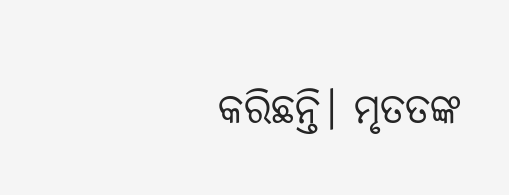କରିଛନ୍ତି। ମୃତତଙ୍କ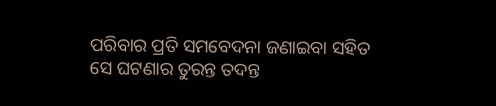ପରିବାର ପ୍ରତି ସମବେଦନା ଜଣାଇବା ସହିତ ସେ ଘଟଣାର ତୁରନ୍ତ ତଦନ୍ତ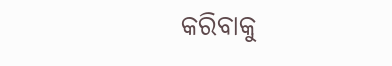କରିବାକୁ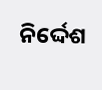ନିର୍ଦ୍ଦେଶ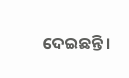ଦେଇଛନ୍ତି।